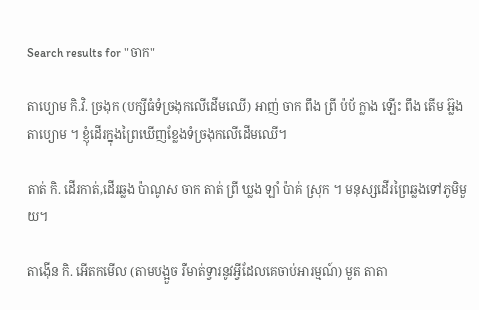Search results for "ចាក"

តាប្យោម កិ.វិ. ច្រងុក (បក្សីធំទំច្រងុកលើដើមឈើ) អាញ់ ចាក ពឹង ព្រី ប៉ប័ ក្លាង ឡើះ ពឹង តើម អ៊្លង តាប្យោម ។ ខ្ញុំដើរក្នុងព្រៃឃើញខ្លែងទំច្រងុកលើដើមឈើ។

តាត់ កិ. ដើរកាត់,ដើរឆ្លង ប៉ាណូស ចាក តាត់ ព្រី ឃ្លង ឡាំ ប៉ាគ់ ស្រុក ។ មនុស្សដើរព្រៃឆ្លងទៅភូមិមួយ។

តាង៉ើន កិ. អើតកមើល (តាមបង្អួច រឺមាត់ទ្វារនូវអ្វីដែលគេចាប់អារម្មណ៍) មួត តាតា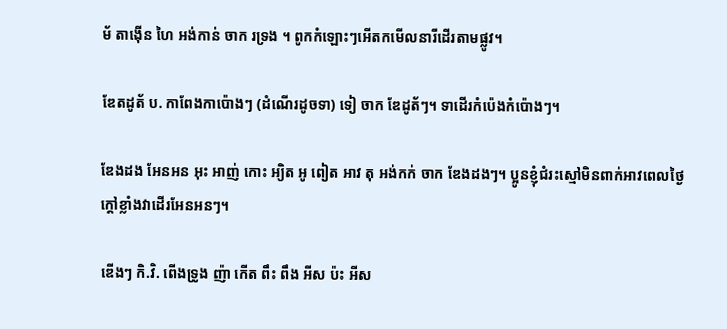ម័ តាង៉ើន ហៃ អង់កាន់ ចាក រទ្រង ។ ពូកកំឡោះៗអើតកមើលនារីដើរតាមផ្លូវ។

ឌែតដូត័ ប. កាពែងកាប៉ោងៗ (ដំណើរដូចទា) ទៀ ចាក ឌែដូត័ៗ។ ទាដើរកំប៉េងកំប៉ោងៗ។

ឌែងដង អែនអន អុះ អាញ់ កោះ អ្យិត អូ ពៀត អាវ តុ អង់កក់ ចាក ឌែងដងៗ។ ប្អូនខ្ញុំជំរះស្មៅមិនពាក់អាវពេលថ្ងៃក្តៅខ្លាំងវាដើរអែនអនៗ។

ឌើងៗ កិ.វិ. ពើងទ្រូង ញ៉ា កើត ពឹះ ពឹង អីស ប៉ះ អីស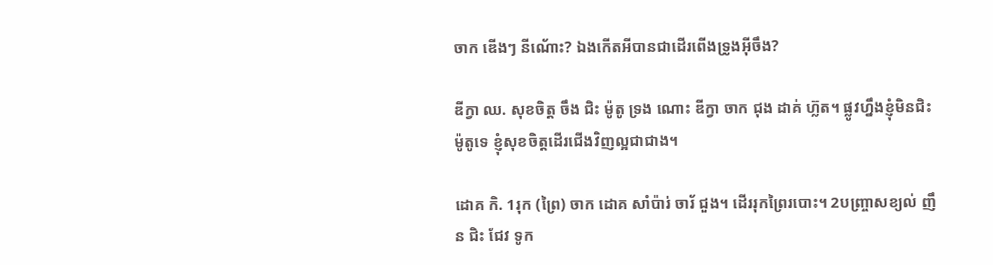ចាក ឌើងៗ នីណ័ោះ? ឯងកើតអីបានជាដើរពើងទ្រូងអ៊ីចឹង?

ឌីក្វា ឈ. សុខចិត្ត ចឹង ជិះ ម៉ូតូ ទ្រង ណោះ ឌីក្វា ចាក ជុង ដាគ់ ហ៊្លត។ ផ្លូវហ្នឹងខ្ញុំមិនជិះម៉ូតូទេ ខ្ញុំសុខចិត្តដើរជើងវិញល្អជាជាង។

ដោគ កិ. 1រុក (ព្រៃ) ចាក ដោគ សាំប៉ារ់ ចារ័ ជួង។ ដើររុកព្រៃរបោះ។ 2បញ្រ្ចាសខ្យល់ ញឹន ជិះ ជែវ ទូក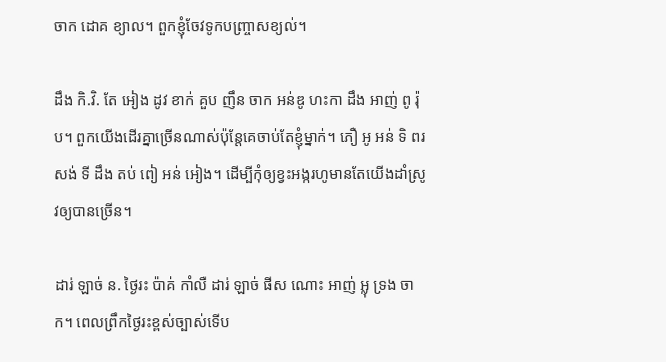ចាក ដោគ ខ្យាល។ ពួកខ្ញុំចែវទូកបញ្ច្រាសខ្យល់។

ដឹង កិ.វិ. តែ អៀង ដូវ ខាក់ គួប ញឹន ចាក អន់ឌូ ហះកា ដឹង អាញ់ ពូ រ៉ុប។ ពួកយើងដើរគ្នាច្រើនណាស់ប៉ុន្តែគេចាប់តែខ្ញុំម្នាក់។ ភឿ អូ អន់ ទិ ពរ សង់ ទី ដឹង តប់ ពៀ អន់ អៀង។ ដើម្បីកុំឲ្យខ្វះអង្ករហូមានតែយើងដាំស្រូវឲ្យបានច្រើន។

ដារ់ ឡាច់ ន. ថ្ងៃរះ ប៉ាគ់ កាំលឺ ដារ់ ឡាច់ ផីស ណោះ អាញ់ អ្លុ ទ្រង ចាក។ ពេលព្រឹកថ្ងៃរះខ្ពស់ច្បាស់ទើប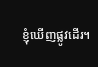ខ្ញុំឃើញផ្លូវដើរ។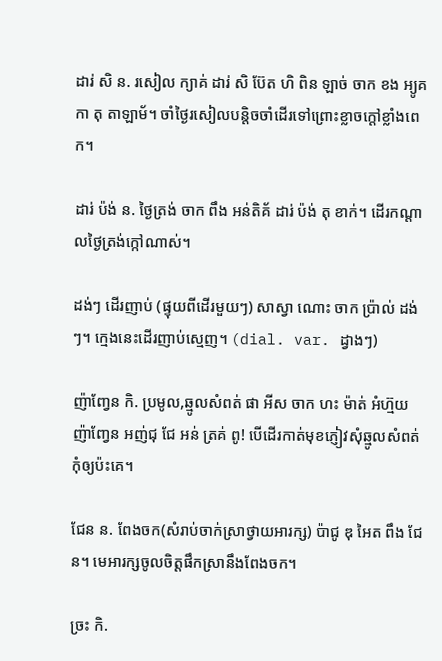ដារ់ សិ ន. រសៀល ក្យាគ់ ដារ់ សិ ប៊ែត ហិ ពិន ឡាច់ ចាក ខង អ្យូគ កា តុ តាឡាម័។ ចាំថ្ងៃរសៀលបន្តិចចាំដើរទៅព្រោះខ្លាចក្តៅខ្លាំងពេក។

ដារ់ ប៉ង់ ន. ថ្ងៃត្រង់ ចាក ពឹង អន់តិគ័ ដារ់ ប៉ង់ តុ ខាក់។ ដើរកណ្តាលថ្ងៃត្រង់ក្កៅណាស់។

ដង់ៗ ដើរញាប់ (ផ្ទុយពីដើរមួយៗ) សាស្វា ណោះ ចាក ប៉្រាល់ ដង់ៗ។ ក្មេងនេះដើរញាប់ស្មេញ។ (dial. var. ដ្វាងៗ)

ញ៉ាញ្វែន កិ. ប្រមូល,ឆ្មូលសំពត់ ផា អីស ចាក ហះ ម៉ាត់ អំហ៊្មយ ញ៉ាញ្វែន អញ់ជុ ជែ អន់ ត្រគ់ ពូ! បើដើរកាត់មុខភ្ញៀវសុំឆ្មូលសំពត់កុំឲ្យប៉ះគេ។

ជែន ន. ពែងចក(សំរាប់ចាក់ស្រាថ្វាយអារក្ស) ប៉ាជូ ឌុ អៃត ពឹង ជែន។ មេអារក្សចូលចិត្តផឹកស្រានឹងពែងចក។

ច្រះ កិ.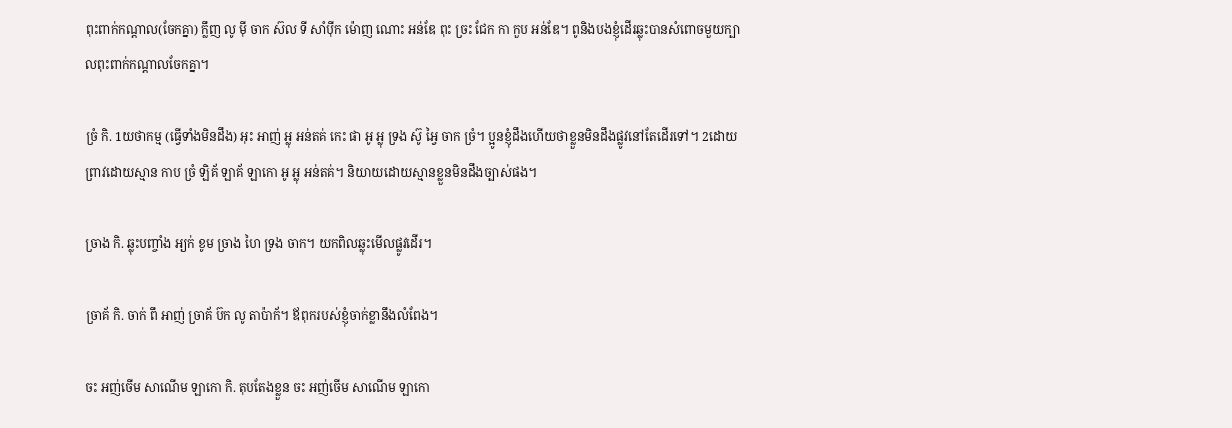ពុះពាក់កណ្ដាល(ចែកគ្នា) ក្លឹញ លូ ម៉ី ចាក ស៊ល ទី សាំប៉ីក ម៉ោញ ណោះ អន់ឌែ ពុះ ច្រះ ជែក កា កួប អន់ឌែ។ ពូនិងបងខ្ញុំដើរឆ្លុះបានសំពោចមួយក្បាលពុះពាក់កណ្តាលចែកគ្នា។

ច្រំ កិ. 1យថាកម្ម (ធ្វើទាំងមិនដឹង) អុះ អាញ់ អ្លុ អន់តគ់ កេះ ផា អូ អ្លុ ទ្រង ស៊ូ អ្វៃ ចាក ច្រំ។ ប្អូនខ្ញុំដឹងហើយថាខ្លួនមិនដឹងផ្លូវនៅតែដើរទៅ។ 2ដោយព្រាវដោយស្មាន កាប ច្រំ ឡិគ័ ឡាគ័ ឡាកោ អូ អ្លុ អន់តគ់។ និយាយដោយស្មានខ្លួនមិនដឹងច្បាស់ផង។

ច្រាង កិ. ឆ្លុះបញ្ចាំង អ្យក់ ខូម ច្រាង ហៃ ទ្រង ចាក។ យកពិលឆ្លុះមើលផ្លូវដើរ។

ច្រាគ័ កិ. ចាក់ ពឹ អាញ់ ច្រាគ័ ប៊ក លូ តាប៉ាក័។ ឪពុករបស់ខ្ញុំចាក់ខ្លានឹងលំពែង។

ចះ អញ់ចើម សាណើម ឡាកោ កិ. តុបតែងខ្លួន ចះ អញ់ចើម សាណើម ឡាកោ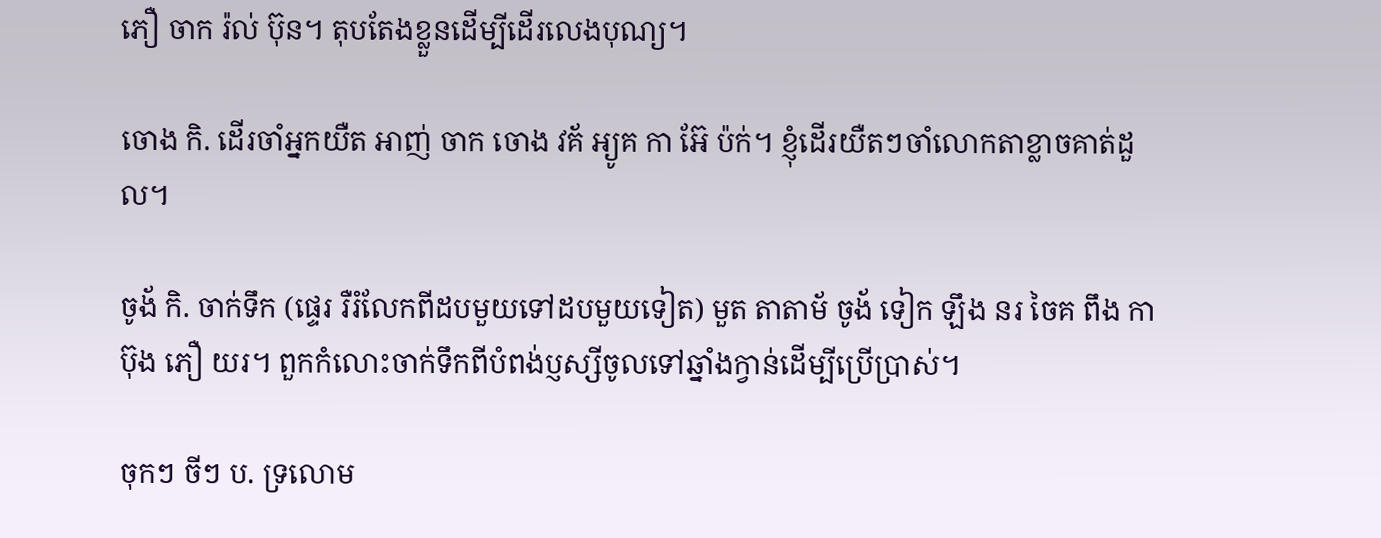ភឿ ចាក រ៉ល់ ប៊ុន។ តុបតែងខ្លួនដើម្បីដើរលេងបុណ្យ។

ចោង កិ. ដើរចាំអ្នកយឺត អាញ់ ចាក ចោង វគ័ អ្យូគ កា អ៊ែ ប៉ក់។ ខ្ញុំដើរយឺតៗចាំលោកតាខ្លាចគាត់ដួល។

ចូង័ កិ. ចាក់ទឹក (ផ្ទេរ រឺរំលែកពីដបមួយទៅដបមួយទៀត) មួត តាតាម័ ចូង័ ទៀក ឡឹង នរ ចៃគ ពឹង កាប៊ុង ភឿ យរ។ ពួកកំលោះចាក់ទឹកពីបំពង់ប្ញស្សីចូលទៅឆ្នាំងក្វាន់ដើម្បីប្រើប្រាស់។

ចុកៗ ចីៗ ប. ទ្រលោម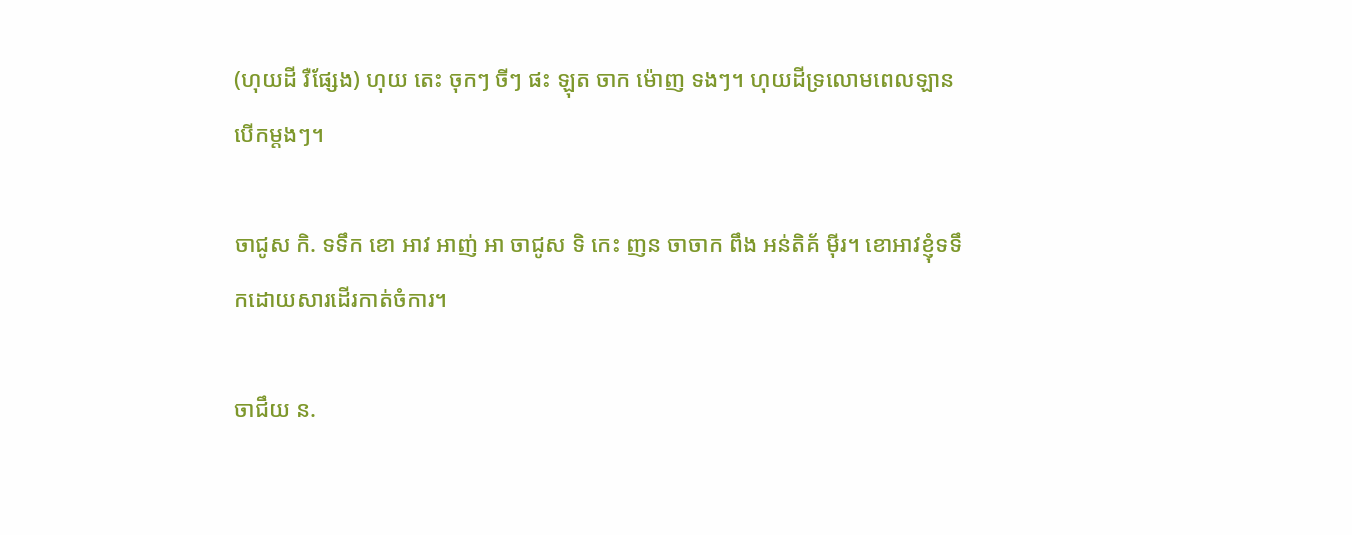(ហុយដី រឺផ្សែង) ហុយ តេះ ចុកៗ ចីៗ ផះ ឡុត ចាក ម៉ោញ ទងៗ។ ហុយដីទ្រលោមពេលឡានបើកម្តងៗ។

ចាជូស កិ. ទទឹក ខោ អាវ អាញ់ អា ចាជូស ទិ កេះ ញន ចាចាក ពឹង អន់តិគ័ ម៉ីរ។ ខោអាវខ្ញុំទទឹកដោយសារដើរកាត់ចំការ។

ចាជឹយ ន.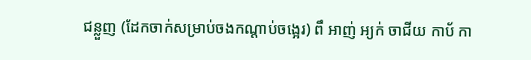ជន្លួញ (ដែកចាក់សម្រាប់ចងកណ្តាប់ចង្អេរ) ពឹ អាញ់ អ្យក់ ចាជីយ កាប័ កា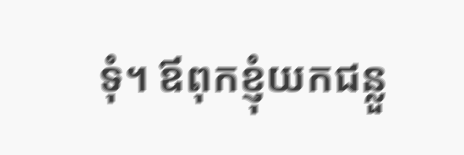ទុំ។ ឪពុកខ្ញុំយកជន្លួ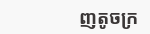ញតូចក្រ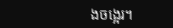ងចង្អេរ។